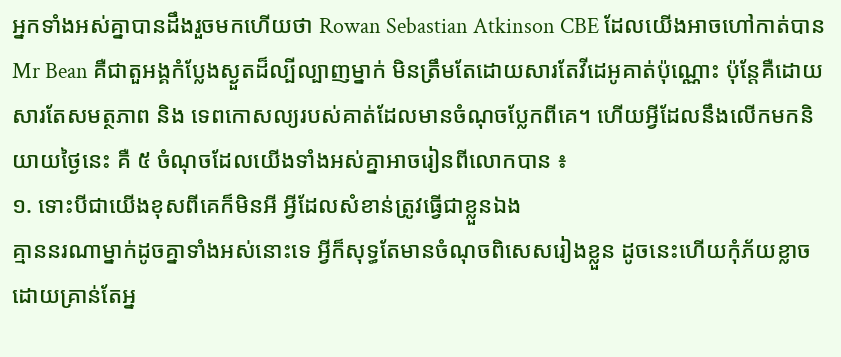អ្នកទាំងអស់គ្នាបានដឹងរួចមកហើយថា Rowan Sebastian Atkinson CBE ដែលយើងអាចហៅកាត់បាន Mr Bean គឺជាតួអង្គកំប្លែងស្ងួតដ៏ល្បីល្បាញម្នាក់ មិនត្រឹមតែដោយសារតែវីដេអូគាត់ប៉ុណ្ណោះ ប៉ុន្តែគឺដោយសារតែសមត្ថភាព និង ទេពកោសល្យរបស់គាត់ដែលមានចំណុចប្លែកពីគេ។ ហើយអ្វីដែលនឹងលើកមកនិយាយថ្ងៃនេះ គឺ ៥ ចំណុចដែលយើងទាំងអស់គ្នាអាចរៀនពីលោកបាន ៖
១. ទោះបីជាយើងខុសពីគេក៏មិនអី អ្វីដែលសំខាន់ត្រូវធ្វើជាខ្លួនឯង
គ្មាននរណាម្នាក់ដូចគ្នាទាំងអស់នោះទេ អ្វីក៏សុទ្ធតែមានចំណុចពិសេសរៀងខ្លួន ដូចនេះហើយកុំភ័យខ្លាចដោយគ្រាន់តែអ្ន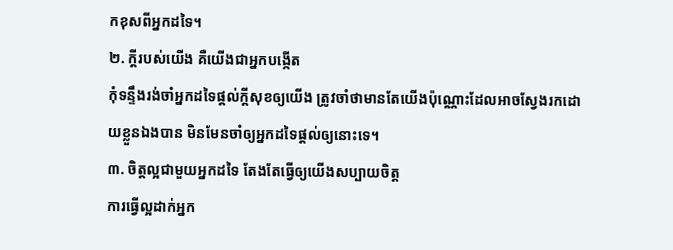កខុសពីអ្នកដទៃ។
២. ក្តីរបស់យើង គឺយើងជាអ្នកបង្កើត
កុំទន្ទឹងរង់ចាំអ្នកដទៃផ្តល់ក្តីសុខឲ្យយើង ត្រូវចាំថាមានតែយើងប៉ុណ្ណោះដែលអាចស្វែងរកដោយខ្លួនឯងបាន មិនមែនចាំឲ្យអ្នកដទៃផ្តល់ឲ្យនោះទេ។
៣. ចិត្តល្អជាមួយអ្នកដទៃ តែងតែធ្វើឲ្យយើងសប្បាយចិត្ត
ការធ្វើល្អដាក់អ្នក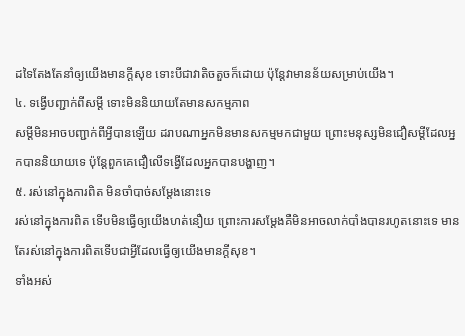ដទៃតែងតែនាំឲ្យយើងមានក្តីសុខ ទោះបីជាវាតិចតួចក៏ដោយ ប៉ុន្តែវាមានន័យសម្រាប់យើង។
៤. ទង្វើបញ្ជាក់ពីសម្តី ទោះមិននិយាយតែមានសកម្មភាព
សម្តីមិនអាចបញ្ជាក់ពីអ្វីបានឡើយ ដរាបណាអ្នកមិនមានសកម្មមកជាមួយ ព្រោះមនុស្សមិនជឿសម្តីដែលអ្នកបាននិយាយទេ ប៉ុន្តែពួកគេជឿលើទង្វើដែលអ្នកបានបង្ហាញ។
៥. រស់នៅក្នុងការពិត មិនចាំបាច់សម្តែងនោះទេ
រស់នៅក្នុងការពិត ទើបមិនធ្វើឲ្យយើងហត់នឿយ ព្រោះការសម្តែងគឺមិនអាចលាក់បាំងបានរហូតនោះទេ មានតែរស់នៅក្នុងការពិតទើបជាអ្វីដែលធ្វើឲ្យយើងមានក្តីសុខ។
ទាំងអស់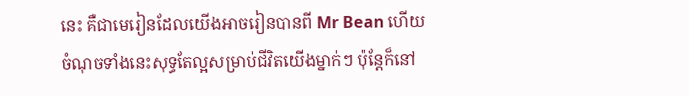នេះ គឺជាមេរៀនដែលយើងអាចរៀនបានពី Mr Bean ហើយចំណុចទាំងនេះសុទ្ធតែល្អសម្រាប់ជីវិតយើងម្នាក់ៗ ប៉ុន្តែក៏នៅ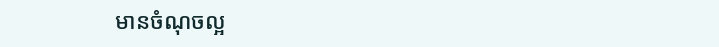មានចំណុចល្អ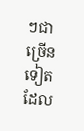ៗជាច្រើនទៀតដែល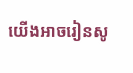យើងអាចរៀនសូ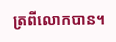ត្រពីលោកបាន។